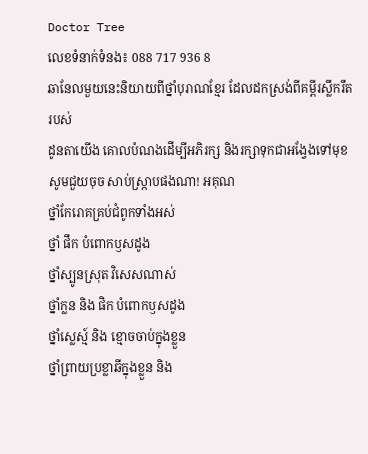Doctor Tree
លេខទំនាក់ទំនង៖ 088 717 936 8
ឆានែលមួយនេះនិយាយពីថ្នាំបុរាណខ្មែរ ដែលដកស្រង់ពីគម្ពីរស្លឹករឹតរបស់
ដូនតាយើង គោលបំណងដើម្បីអភិរក្ស និងរក្សាទុកជាអង្វែងទៅមុខ
សូមជួយចុច សាប់ស្ក្រាបផងណា! អគុណ
ថ្នាំកែរោគគ្រប់ជំពូកទាំងអស់
ថ្នាំ ផឹក បំពោកឫសដូង
ថ្នាំស្បូនស្រុត វិសេសណាស់
ថ្នាំក្លន និង ផិក បំពោកឫសដូង
ថ្នាំស្លេស្ម៍ និង ខ្មោចចាប់ក្នុងខ្លួន
ថ្នាំព្រាយប្រខ្លាឆីក្នុងខ្លួន និង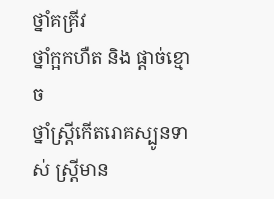ថ្នាំគគ្រីវ
ថ្នាំក្អកហឺត និង ផ្តាច់ខ្មោច
ថ្នាំស្រ្តីកើតរោគស្បូនទាស់ ស្រ្តីមាន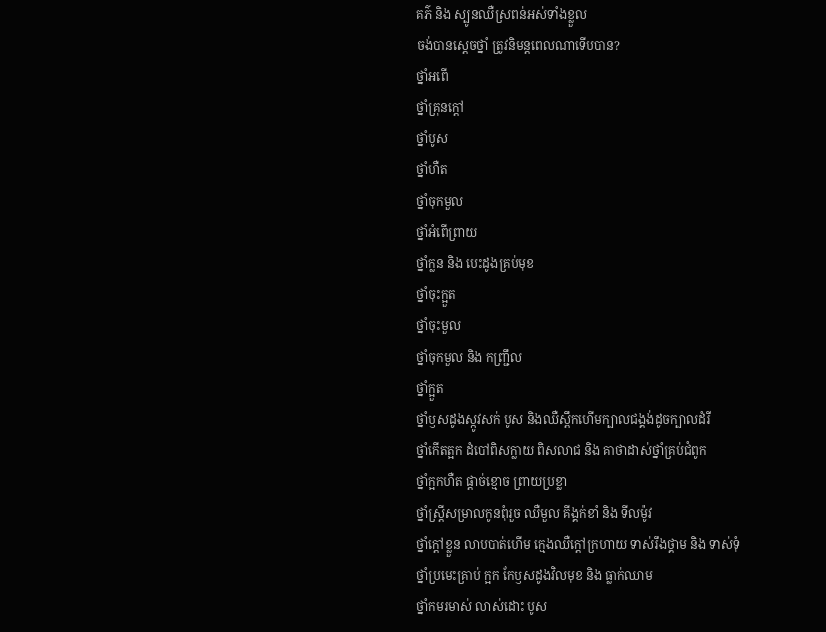គភ៌ និង ស្បូនឈឺស្រពន់អស់ទាំងខ្លួល
ចង់បានស្តេចថ្នាំ ត្រូវនិមន្តពេលណាទើបបាន?
ថ្នាំអពើ
ថ្នាំគ្រុនក្តៅ
ថ្នាំបូស
ថ្នាំហឺត
ថ្នាំចុកមួល
ថ្នាំអំពើព្រាយ
ថ្នាំក្លន និង បេះដូងគ្រប់មុខ
ថ្នាំចុះក្អួត
ថ្នាំចុះមួល
ថ្នាំចុកមួល និង កញ្ជ្រឹល
ថ្នាំក្អួត
ថ្នាំឫសដូងស្កូវសក់ បូស និងឈឺស្ពឹកហើមក្បាលជង្គង់ដូចក្បាលដំរី
ថ្នាំកើតត្អក ដំបៅពិសក្លាយ ពិសលាជ និង គាថាដាស់ថ្នាំគ្រប់ជំពូក
ថ្នាំក្អកហឺត ផ្តាច់ខ្មោច ព្រាយប្រខ្លា
ថ្នាំស្រ្តីសម្រាលកូនពុំរួច ឈឺមួល គីង្គក់ខាំ និង ទីលម៉ូវ
ថ្នាំក្តៅខ្លួន លាបបាត់ហើម ក្មេងឈឺក្តៅក្រហាយ ទាស់រឹងថ្គាម និង ទាស់ទុំ
ថ្នាំប្រមេះគ្រាប់ ក្អក កែឫសដូងវិលមុខ និង ធ្លាក់ឈាម
ថ្នាំកមរមាស់ លាស់ដោះ បូស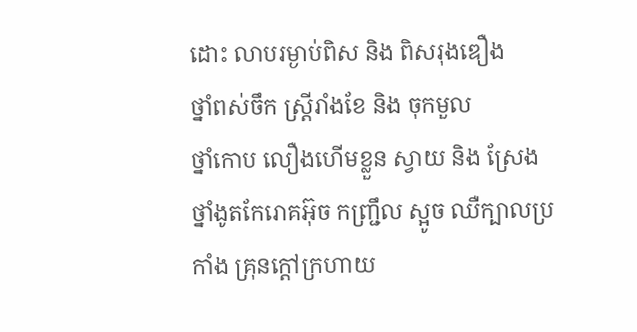ដោះ លាបរម្ងាប់ពិស និង ពិសរុងឌឿង
ថ្នាំពស់ចឹក ស្រ្តីរាំងខែ និង ចុកមួល
ថ្នាំកោប លឿងហើមខ្លួន ស្វាយ និង ស្រែង
ថ្នាំងូតកែរោគអ៊ុច កញ្ជ្រឹល ស្អូច ឈឺក្បាលប្រកាំង គ្រុនក្តៅក្រហាយ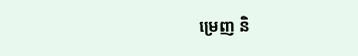ម្រេញ និ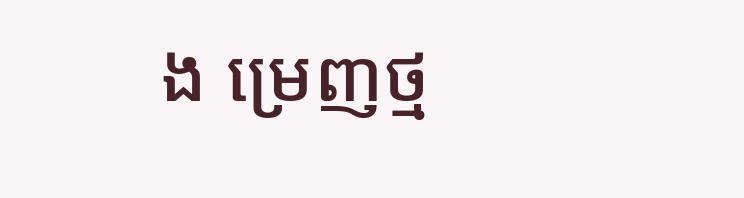ង ម្រេញថ្ម